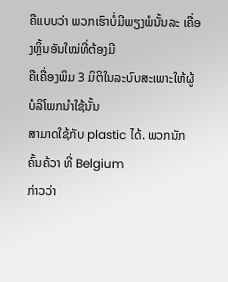ຄືແບບວ່າ ພວກເຮົາບໍ່ມີພຽງພໍນັ້ນລະ ເຄື່ອງຫຼິ້ນອັນໃໝ່ທີ່ຕ້ອງມີ
ຄືເຄື່ອງພິມ 3 ມິຕິໃນລະບົບສະເພາະໃຫ້ຜູ້ບໍລິໂພກນຳໃຊ້ນັ້ນ
ສາມາດໃຊ້ກັບ plastic ໄດ້. ພວກນັກຄົ້ນຄ້ວາ ທີ່ Belgium
ກ່າວວ່າ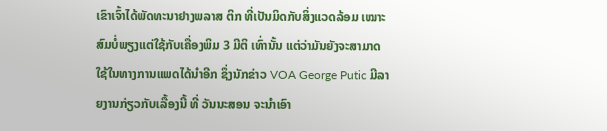ເຂົາເຈົ້າໄດ້ພັດທະນາຢາງພລາສ ຕິກ ທີ່ເປັນມິດກັບສິ່ງແວດລ້ອມ ເໝາະສົມບໍ່ພຽງແຕ່ໃຊ້ກັບເຄື່ອງພິມ 3 ມີຕິ ເທົ່ານັ້ນ ແຕ່ວ່າມັນຍັງຈະສາມາດໃຊ້ໃນທາງການແພດໄດ້ນຳອີກ ຊຶ່ງນັກຂ່າວ VOA George Putic ມີລາຍງານກ່ຽວກັບເລື້ອງນີ້ ທີ່ ວັນນະສອນ ຈະນຳເອົາ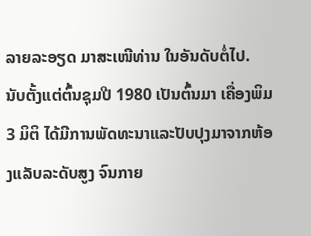ລາຍລະອຽດ ມາສະເໜີທ່ານ ໃນອັນດັບຕໍ່ໄປ.
ນັບຕັ້ງແຕ່ຕົ້ນຊຸມປີ 1980 ເປັນຕົ້ນມາ ເຄື່ອງພິມ 3 ມິຕິ ໄດ້ມີການພັດທະນາແລະປັບປຸງມາຈາກຫ້ອງແລັບລະດັບສູງ ຈົນກາຍ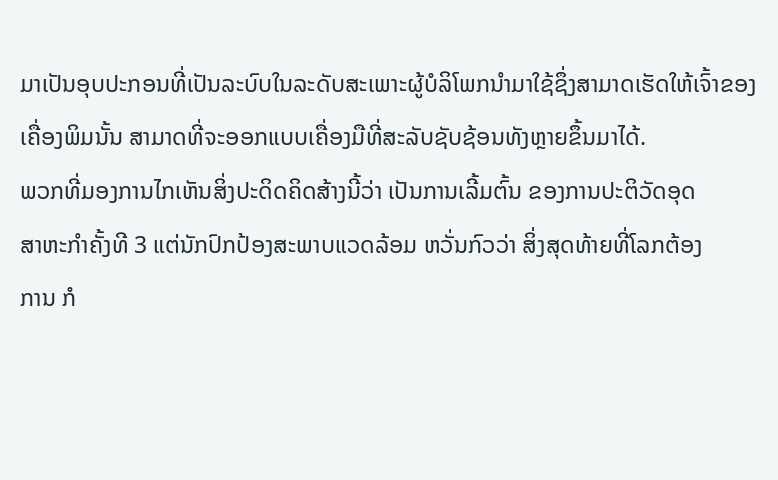ມາເປັນອຸບປະກອນທີ່ເປັນລະບົບໃນລະດັບສະເພາະຜູ້ບໍລິໂພກນຳມາໃຊ້ຊຶ່ງສາມາດເຮັດໃຫ້ເຈົ້າຂອງເຄື່ອງພິມນັ້ນ ສາມາດທີ່ຈະອອກແບບເຄື່ອງມືທີ່ສະລັບຊັບຊ້ອນທັງຫຼາຍຂຶ້ນມາໄດ້.
ພວກທີ່ມອງການໄກເຫັນສິ່ງປະດິດຄິດສ້າງນີ້ວ່າ ເປັນການເລີ້ມຕົ້ນ ຂອງການປະຕິວັດອຸດ
ສາຫະກຳຄັ້ງທີ 3 ແຕ່ນັກປົກປ້ອງສະພາບແວດລ້ອມ ຫວັ່ນກົວວ່າ ສິ່ງສຸດທ້າຍທີ່ໂລກຕ້ອງ
ການ ກໍ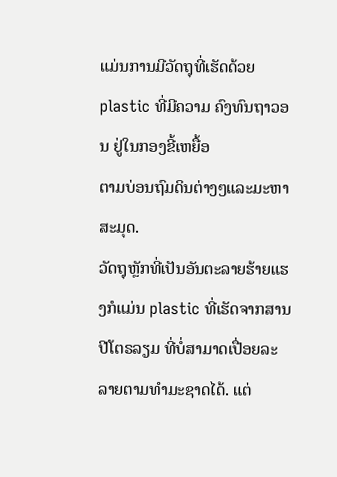ແມ່ນການມີວັດຖຸທີ່ເຮັດດ້ວຍ plastic ທີ່ມີຄວາມ ຄົງທົນຖາວອນ ຢູ່ໃນກອງຂີ້ເຫຍື້ອ
ຕາມບ່ອນຖົມດິນຕ່າງໆແລະມະຫາສະມຸດ.
ວັດຖຸຫຼັກທີ່ເປັນອັນຕະລາຍຮ້າຍແຮງກໍແມ່ນ plastic ທີ່ເຮັດຈາກສານປີໂຕຣລຽມ ທີ່ບໍ່ສາມາດເປື່ອຍລະລາຍຕາມທຳມະຊາດໄດ້. ແຕ່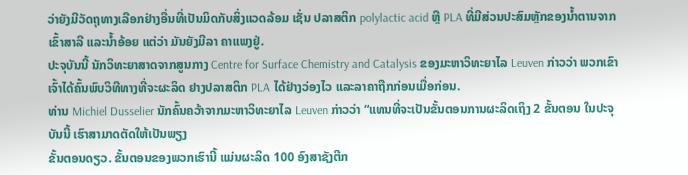ວ່າຍັງມີວັດຖຸທາງເລືອກຢ່າງອື່ນທີ່ເປັນມິດກັບສິ່ງແວດລ້ອມ ເຊັ່ນ ປລາສຕິກ polylactic acid ຫຼື PLA ທີ່ມີສ່ວນປະສົມຫຼັກຂອງນ້ຳຕານຈາກເຂົ້າສາລີ ແລະນ້ຳອ້ອຍ ແຕ່ວ່າ ມັນຍັງມີລາ ຄາແພງຢູ່.
ປະຈຸບັນນີ້ ນັກວິທະຍາສາດຈາກສູນກາງ Centre for Surface Chemistry and Catalysis ຂອງມະຫາວິທະຍາໄລ Leuven ກ່າວວ່າ ພວກເຂົາເຈົ້າໄດ້ຄົ້ນພົບວິທີທາງທີ່ຈະຜະລິດ ຢາງປລາສຕິກ PLA ໄດ້ຢ່າງວ່ອງໄວ ແລະລາຄາຖືກກ່ອນເມື່ອກ່ອນ.
ທ່ານ Michiel Dusselier ນັກຄົ້ນຄວ້າຈາກມະຫາວິທະຍາໄລ Leuven ກ່າວວ່າ “ແທນທີ່ຈະເປັນຂັ້ນຕອນການຜະລິດເຖິງ 2 ຂັ້ນຕອນ ໃນປະຈຸບັນນີ້ ເຮົາສາມາດຕັດໃຫ້ເປັນພຽງ
ຂັ້ນຕອນດຽວ. ຂັ້ນຕອນຂອງພວກເຮົານີ້ ແມ່ນຜະລິດ 100 ອົງສາຊັງຕີກ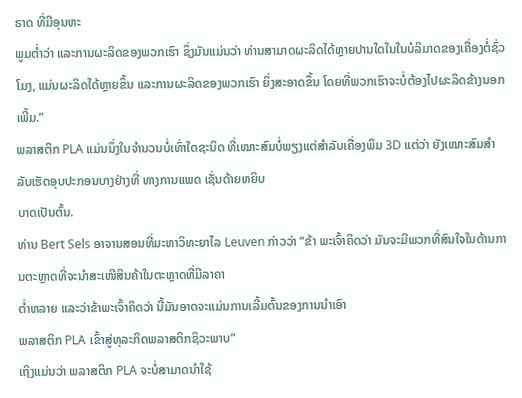ຣາດ ທີ່ມີອຸນຫະ
ພູມຕ່ຳວ່າ ແລະການຜະລິດຂອງພວກເຮົາ ຊຶ່ງມັນແມ່ນວ່າ ທ່ານສາມາດຜະລິດໄດ້ຫຼາຍປານໃດໃນໃນບໍລິມາດຂອງເຄື່ອງຕໍ່ຊົ່ວໂມງ, ແມ່ນຜະລິດໄດ້ຫຼາຍຂຶ້ນ ແລະການຜະລິດຂອງພວກເຮົາ ຍິ່ງສະອາດຂຶ້ນ ໂດຍທີ່ພວກເຮົາຈະບໍ່ຕ້ອງໄປຜະລິດຂ້າງນອກເພີ້ມ.”
ພລາສຕິກ PLA ແມ່ນນຶ່ງໃນຈຳນວນບໍ່ເທົ່າໃດຊະນິດ ທີ່ເໝາະສົມບໍ່ພຽງແຕ່ສຳລັບເຄື່ອງພິມ 3D ແຕ່ວ່າ ຍັງເໝາະສົມສຳລັບເຮັດອຸບປະກອນບາງຢ່າງທີ່ ທາງການແພດ ເຊັ່ນດ້າຍຫຍິບ
ບາດເປັນຕົ້ນ.
ທ່ານ Bert Sels ອາຈານສອນທີ່ມະຫາວິທະຍາໄລ Leuven ກ່າວວ່າ “ຂ້າ ພະເຈົ້າຄິດວ່າ ມັນຈະມີພວກທີ່ສົນໃຈໃນດ້ານການຕະຫຼາດທີ່ຈະນຳສະເໜີສິນຄ້າໃນຕະຫຼາດທີ່ມີລາຄາ
ຕ່ຳຫລາຍ ແລະວ່າຂ້າພະເຈົ້າຄິດວ່າ ນີ້ມັນອາດຈະແມ່ນການເລີ້ມຕົ້ນຂອງການນຳເອົາ
ພລາສຕິກ PLA ເຂົ້າສູ່ທຸລະກິດພລາສຕິກຊິວະພາບ”
ເຖິງແມ່ນວ່າ ພລາສຕິກ PLA ຈະບໍ່ສາມາດນຳໃຊ້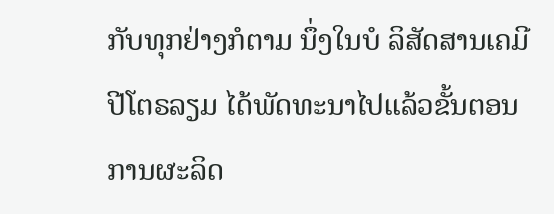ກັບທຸກຢ່າງກໍຕາມ ນຶ່ງໃນບໍ ລິສັດສານເຄມີປີໂຕຣລຽມ ໄດ້ພັດທະນາໄປແລ້ວຂັ້ນຕອນການຜະລິດ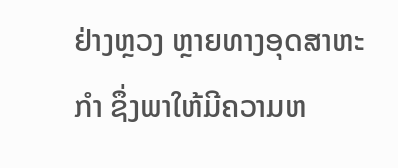ຢ່າງຫຼວງ ຫຼາຍທາງອຸດສາຫະ
ກຳ ຊຶ່ງພາໃຫ້ມີຄວາມຫ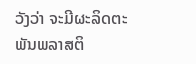ວັງວ່າ ຈະມີຜະລິດຕະພັນພລາສຕິ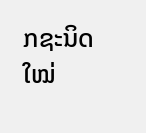ກຊະນິດໃໝ່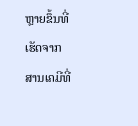ຫຼາຍຂຶ້ນທີ່ເຮັດຈາກ
ສານເຄມີທີ່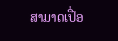ສາມາດເປື່ອ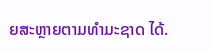ຍສະຫຼາຍຕາມທຳມະຊາດ ໄດ້.